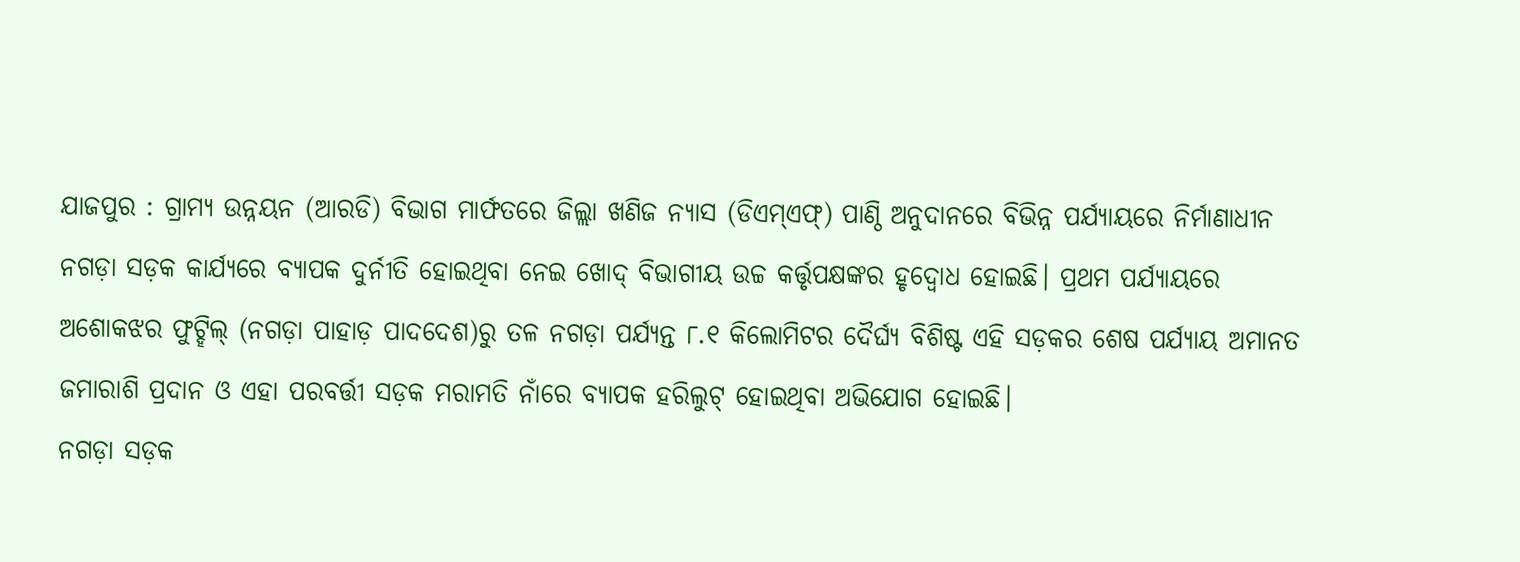ଯାଜପୁର : ଗ୍ରାମ୍ୟ ଉନ୍ନୟନ (ଆରଡି) ବିଭାଗ ମାର୍ଫତରେ ଜିଲ୍ଲା ଖଣିଜ ନ୍ୟାସ (ଡିଏମ୍ଏଫ୍) ପାଣ୍ଠି ଅନୁଦାନରେ ବିଭିନ୍ନ ପର୍ଯ୍ୟାୟରେ ନିର୍ମାଣାଧୀନ ନଗଡ଼ା ସଡ଼କ କାର୍ଯ୍ୟରେ ବ୍ୟାପକ ଦୁର୍ନୀତି ହୋଇଥିବା ନେଇ ଖୋଦ୍ ବିଭାଗୀୟ ଉଚ୍ଚ କର୍ତ୍ତୃପକ୍ଷଙ୍କର ହୃଦ୍ବୋଧ ହୋଇଛି। ପ୍ରଥମ ପର୍ଯ୍ୟାୟରେ ଅଶୋକଝର ଫୁଟ୍ହିଲ୍ (ନଗଡ଼ା ପାହାଡ଼ ପାଦଦେଶ)ରୁ ତଳ ନଗଡ଼ା ପର୍ଯ୍ୟନ୍ତ ୮.୧ କିଲୋମିଟର ଦୈର୍ଘ୍ୟ ବିଶିଷ୍ଟ ଏହି ସଡ଼କର ଶେଷ ପର୍ଯ୍ୟାୟ ଅମାନତ ଜମାରାଶି ପ୍ରଦାନ ଓ ଏହା ପରବର୍ତ୍ତୀ ସଡ଼କ ମରାମତି ନାଁରେ ବ୍ୟାପକ ହରିଲୁଟ୍ ହୋଇଥିବା ଅଭିଯୋଗ ହୋଇଛି।
ନଗଡ଼ା ସଡ଼କ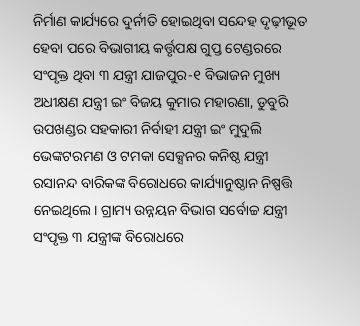ନିର୍ମାଣ କାର୍ଯ୍ୟରେ ଦୁର୍ନୀତି ହୋଇଥିବା ସନ୍ଦେହ ଦୃଢ଼ୀଭୂତ ହେବା ପରେ ବିଭାଗୀୟ କର୍ତ୍ତୃପକ୍ଷ ଗୁପ୍ତ ଟେଣ୍ଡରରେ ସଂପୃକ୍ତ ଥିବା ୩ ଯନ୍ତ୍ରୀ ଯାଜପୁର-୧ ବିଭାଜନ ମୁଖ୍ୟ ଅଧୀକ୍ଷଣ ଯନ୍ତ୍ରୀ ଇଂ ବିଜୟ କୁମାର ମହାରଣା, ଡୁବୁରି ଉପଖଣ୍ଡର ସହକାରୀ ନିର୍ବାହୀ ଯନ୍ତ୍ରୀ ଇଂ ମୁଦୁଲି ଭେଙ୍କଟରମଣ ଓ ଟମକା ସେକ୍ସନର କନିଷ୍ଠ ଯନ୍ତ୍ରୀ ରସାନନ୍ଦ ବାରିକଙ୍କ ବିରୋଧରେ କାର୍ଯ୍ୟାନୁଷ୍ଠାନ ନିଷ୍ପତ୍ତି ନେଇଥିଲେ। ଗ୍ରାମ୍ୟ ଉନ୍ନୟନ ବିଭାଗ ସର୍ବୋଚ୍ଚ ଯନ୍ତ୍ରୀ ସଂପୃକ୍ତ ୩ ଯନ୍ତ୍ରୀଙ୍କ ବିରୋଧରେ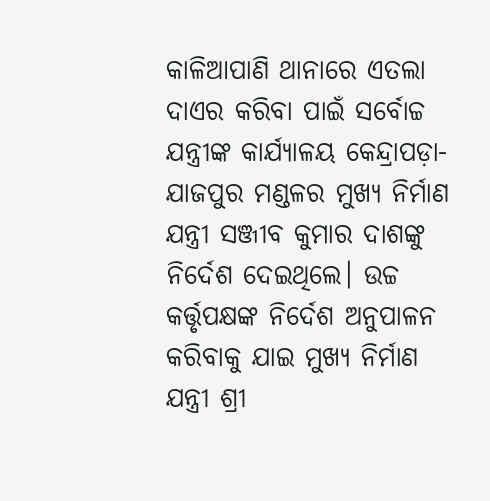କାଳିଆପାଣି ଥାନାରେ ଏତଲା ଦାଏର କରିବା ପାଇଁ ସର୍ବୋଚ୍ଚ ଯନ୍ତ୍ରୀଙ୍କ କାର୍ଯ୍ୟାଳୟ କେନ୍ଦ୍ରାପଡ଼ା-ଯାଜପୁର ମଣ୍ଡଳର ମୁଖ୍ୟ ନିର୍ମାଣ ଯନ୍ତ୍ରୀ ସଞ୍ଜୀବ କୁମାର ଦାଶଙ୍କୁ ନିର୍ଦେଶ ଦେଇଥିଲେ। ଉଚ୍ଚ କର୍ତ୍ତୃପକ୍ଷଙ୍କ ନିର୍ଦେଶ ଅନୁପାଳନ କରିବାକୁ ଯାଇ ମୁଖ୍ୟ ନିର୍ମାଣ ଯନ୍ତ୍ରୀ ଶ୍ରୀ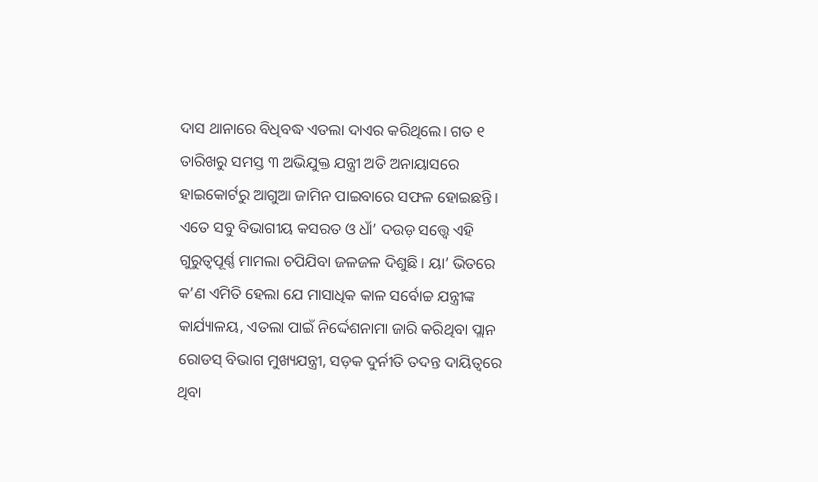ଦାସ ଥାନାରେ ବିଧିବଦ୍ଧ ଏତଲା ଦାଏର କରିଥିଲେ। ଗତ ୧ ତାରିଖରୁ ସମସ୍ତ ୩ ଅଭିଯୁକ୍ତ ଯନ୍ତ୍ରୀ ଅତି ଅନାୟାସରେ ହାଇକୋର୍ଟରୁ ଆଗୁଆ ଜାମିନ ପାଇବାରେ ସଫଳ ହୋଇଛନ୍ତି।
ଏତେ ସବୁ ବିଭାଗୀୟ କସରତ ଓ ଧାଁ’ ଦଉଡ଼ ସତ୍ତ୍ବେ ଏହି ଗୁରୁତ୍ବପୂର୍ଣ୍ଣ ମାମଲା ଚପିଯିବା ଜଳଜଳ ଦିଶୁଛି। ୟା’ ଭିତରେ କ’ଣ ଏମିତି ହେଲା ଯେ ମାସାଧିକ କାଳ ସର୍ବୋଚ୍ଚ ଯନ୍ତ୍ରୀଙ୍କ କାର୍ଯ୍ୟାଳୟ, ଏତଲା ପାଇଁ ନିର୍ଦ୍ଦେଶନାମା ଜାରି କରିଥିବା ପ୍ଲାନ ରୋଡସ୍ ବିଭାଗ ମୁଖ୍ୟଯନ୍ତ୍ରୀ, ସଡ଼କ ଦୁର୍ନୀତି ତଦନ୍ତ ଦାୟିତ୍ବରେ ଥିବା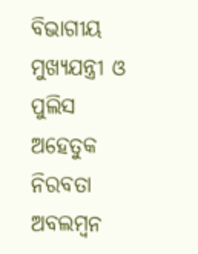ବିଭାଗୀୟ ମୁଖ୍ୟଯନ୍ତ୍ରୀ ଓ ପୁଲିସ ଅହେତୁକ ନିରବତା ଅବଲମ୍ବନ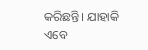କରିଛନ୍ତି। ଯାହାକି ଏବେ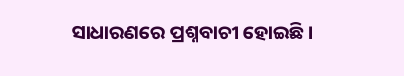ସାଧାରଣରେ ପ୍ରଶ୍ନବାଚୀ ହୋଇଛି।